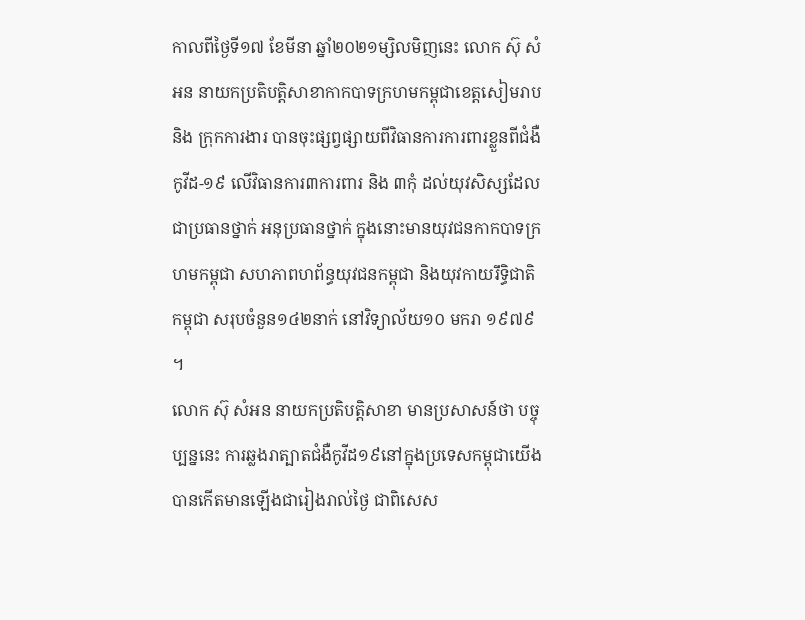កាលពីថ្ងៃទី១៧ ខែមីនា ឆ្នាំ២០២១ម្សិលមិញនេះ លោក ស៊ុ សំអន នាយកប្រតិបត្តិសាខាកាកបាទក្រហមកម្ពុជាខេត្តសៀមរាប និង ក្រុកការងារ បានចុះផ្សព្វផ្សាយពីវិធានការការពារខ្លួនពីជំងឺកូវីដ-១៩ លើវិធានការ៣ការពារ និង ៣កុំ ដល់យុវសិស្សដែលជាប្រធានថ្នាក់ អនុប្រធានថ្នាក់ ក្នុងនោះមានយុវជនកាកបាទក្រហមកម្ពុជា សហភាពហព័ន្ធយុវជនកម្ពុជា និងយុវកាយរឹទ្ធិជាតិកម្ពុជា សរុបចំនួន១៤២នាក់ នៅវិទ្យាល័យ១០ មករា ១៩៧៩ ។
លោក ស៊ុ សំអន នាយកប្រតិបត្តិសាខា មានប្រសាសន៍ថា បច្ចុប្បន្ននេះ ការឆ្លងរាត្បាតជំងឺកូវីដ១៩នៅក្នុងប្រទេសកម្ពុជាយើង បានកើតមានឡើងជារៀងរាល់ថ្ងៃ ជាពិសេស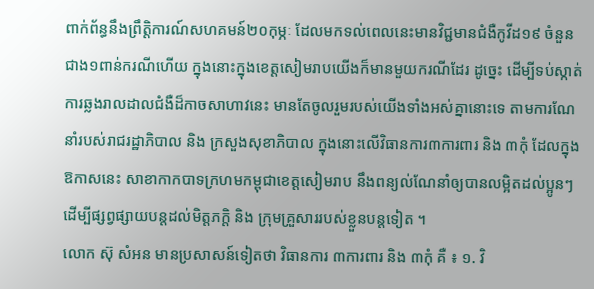ពាក់ព័ន្ធនឹងព្រឹត្តិការណ៍សហគមន៍២០កុម្ភៈ ដែលមកទល់ពេលនេះមានវិជ្ជមានជំងឺកូវីដ១៩ ចំនួនជាង១ពាន់ករណីហើយ ក្នុងនោះក្នុងខេត្តសៀមរាបយើងក៏មានមួយករណីដែរ ដូច្នេះ ដើម្បីទប់ស្កាត់ការឆ្លងរាលដាលជំងឺដ៏កាចសាហាវនេះ មានតែចូលរួមរបស់យើងទាំងអស់គ្នានោះទេ តាមការណែនាំរបស់រាជរដ្ឋាភិបាល និង ក្រសួងសុខាភិបាល ក្នុងនោះលើវិធានការ៣ការពារ និង ៣កុំ ដែលក្នុងឱកាសនេះ សាខាកាកបាទក្រហមកម្ពុជាខេត្តសៀមរាប នឹងពន្យល់ណែនាំឲ្យបានលម្អិតដល់ប្អូនៗ ដើម្បីផ្សព្វផ្សាយបន្តដល់មិត្តភក្តិ និង ក្រុមគ្រួសាររបស់ខ្លួនបន្តទៀត ។
លោក ស៊ុ សំអន មានប្រសាសន៍ទៀតថា វិធានការ ៣ការពារ និង ៣កុំ គឺ ៖ ១. វិ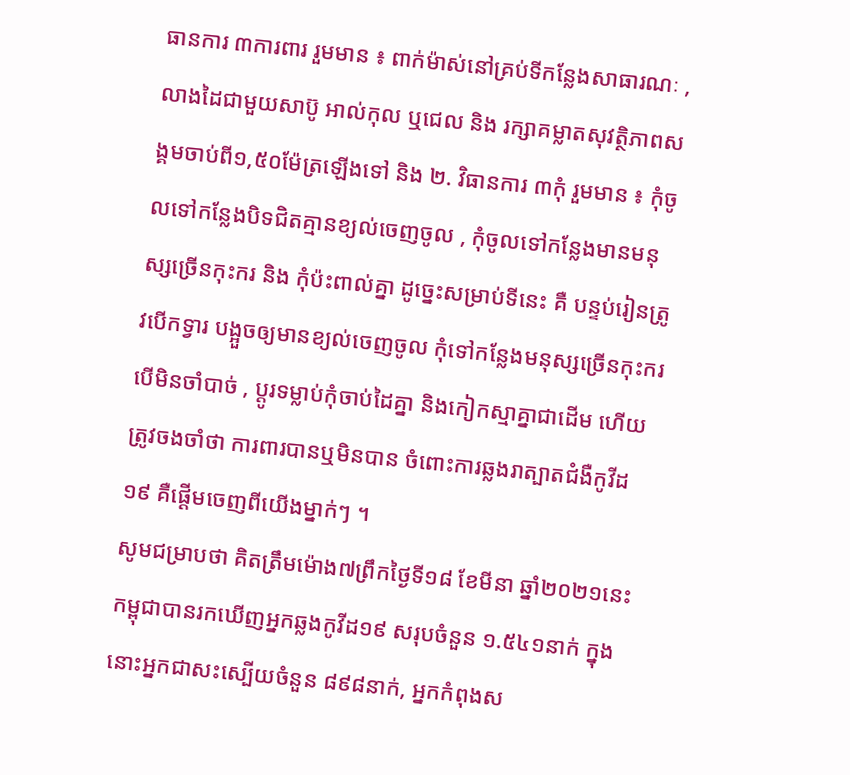ធានការ ៣ការពារ រួមមាន ៖ ពាក់ម៉ាស់នៅគ្រប់ទីកន្លែងសាធារណៈ , លាងដៃជាមួយសាប៊ូ អាល់កុល ឬជេល និង រក្សាគម្លាតសុវត្ថិភាពសង្គមចាប់ពី១,៥០ម៉ែត្រឡើងទៅ និង ២. វិធានការ ៣កុំ រួមមាន ៖ កុំចូលទៅកន្លែងបិទជិតគ្មានខ្យល់ចេញចូល , កុំចូលទៅកន្លែងមានមនុស្សច្រើនកុះករ និង កុំប៉ះពាល់គ្នា ដូច្នេះសម្រាប់ទីនេះ គឺ បន្ទប់រៀនត្រូវបើកទ្វារ បង្អួចឲ្យមានខ្យល់ចេញចូល កុំទៅកន្លែងមនុស្សច្រើនកុះករបើមិនចាំបាច់ , ប្តូរទម្លាប់កុំចាប់ដៃគ្នា និងកៀកស្មាគ្នាជាដើម ហើយត្រូវចងចាំថា ការពារបានឬមិនបាន ចំពោះការឆ្លងរាត្បាតជំងឺកូវីដ១៩ គឺផ្ដើមចេញពីយើងម្នាក់ៗ ។
សូមជម្រាបថា គិតត្រឹមម៉ោង៧ព្រឹកថ្ងៃទី១៨ ខែមីនា ឆ្នាំ២០២១នេះ កម្ពុជាបានរកឃើញអ្នកឆ្លងកូវីដ១៩ សរុបចំនួន ១.៥៤១នាក់ ក្នុងនោះអ្នកជាសះស្បើយចំនួន ៨៩៨នាក់, អ្នកកំពុងស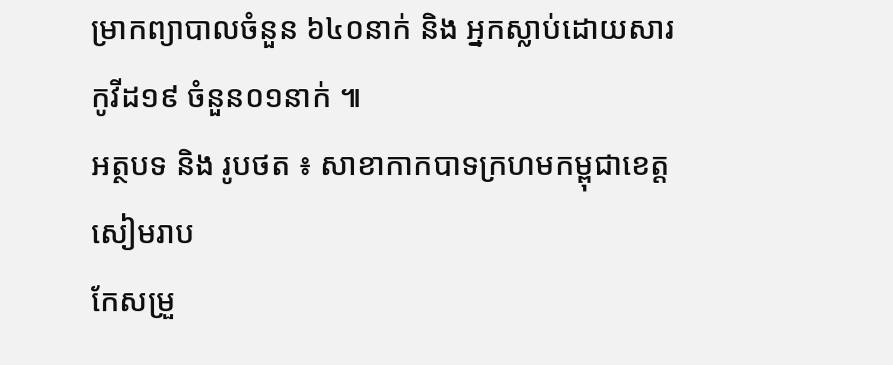ម្រាកព្យាបាលចំនួន ៦៤០នាក់ និង អ្នកស្លាប់ដោយសារកូវីដ១៩ ចំនួន០១នាក់ ៕
អត្ថបទ និង រូបថត ៖ សាខាកាកបាទក្រហមកម្ពុជាខេត្តសៀមរាប
កែសម្រួ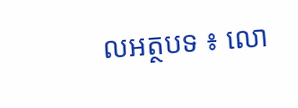លអត្ថបទ ៖ លោ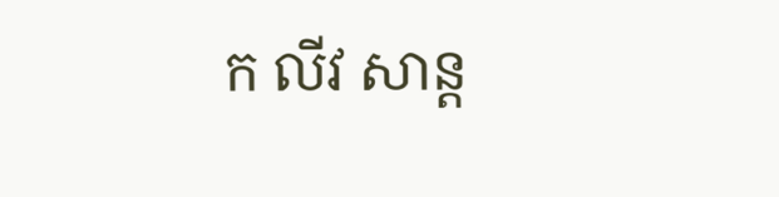ក លីវ សាន្ត